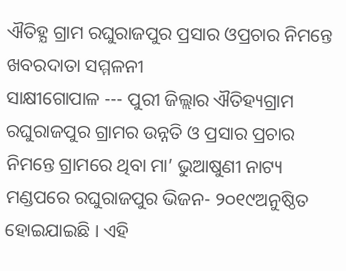ଐତିହ୍ଯ ଗ୍ରାମ ରଘୁରାଜପୁର ପ୍ରସାର ଓପ୍ରଚାର ନିମନ୍ତେ ଖବରଦାତା ସମ୍ମଳନୀ
ସାକ୍ଷୀଗୋପାଳ --- ପୁରୀ ଜିଲ୍ଲାର ଐତିହ୍ୟଗ୍ରାମ ରଘୁରାଜପୁର ଗ୍ରାମର ଉନ୍ନତି ଓ ପ୍ରସାର ପ୍ରଚାର ନିମନ୍ତେ ଗ୍ରାମରେ ଥିବା ମା’ ଭୁଆଷୁଣୀ ନାଟ୍ୟ ମଣ୍ଡପରେ ରଘୁରାଜପୁର ଭିଜନ- ୨୦୧୯ଅନୁଷ୍ଠିତ ହୋଇଯାଇଛି । ଏହି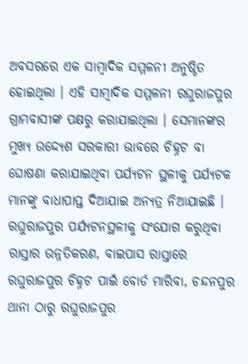ଅବସରରେ ଏକ ସାମ୍ବାଦିକ ସମ୍ମଳନୀ ଅନୁଷ୍ଠିତ ହୋଇଥିଲା । ଏହି ସାମ୍ବାଦିକ ସମ୍ମଳନୀ ରଘୁରାଜପୁର ଗ୍ରାମବାସୀଙ୍କ ପକ୍ଷରୁ କରାଯାଇଥିଲା । ସେମାନଙ୍କର ମୁଖ୍ୟ ଉଦ୍ଦ୍ୟେଶ ସରକାରୀ ଭାବରେ ଚିହ୍ନଟ ବା ଘୋଷଣା କରାଯାଇଥିବା ପର୍ଯ୍ୟଟନ ସ୍ଥଳୀକୁ ପର୍ଯ୍ୟଟକ ମାନଙ୍କୁ ବାଧାପାପ୍ତ ଦିଆଯାଇ ଅନ୍ୟତ୍ର ନିଆଯାଇଛି । ରଘୁରାଜପୁର ପର୍ଯ୍ୟଟନସ୍ଥଳୀକୁ ସଂଯୋଗ କରୁଥିବା ରାସ୍ତାର ଉନ୍ନତିକରଣ, ବାଇପାସ ରାସ୍ତାରେ ରଘୁରାଜପୁର ଚିହ୍ନଟ ପାଇଁ ବୋର୍ଡ ମାରିବା, ଚନ୍ଦନପୁର ଥାନା ଠାରୁ ରଘୁରାଜପୁର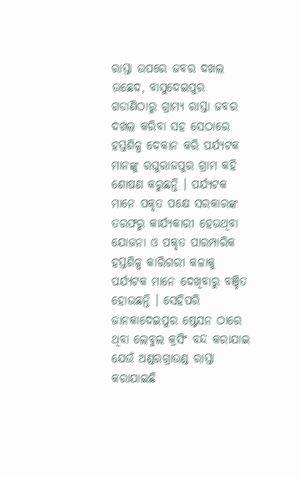ରାସ୍ତା ଉପରେ ଜବର ଦଖଲ ଉଛେଦ, ବାସୁଦେଇପୁର ଗଡାଣିଠାରୁ ଗ୍ରାମ୍ୟ ରାସ୍ତା ଜବର ଦଖଲ କରିବା ସହ ସେଠାରେ ହସ୍ତଶିଳ୍ପ ଦେକାନ କରି ପର୍ଯ୍ୟଟକ ମାନଙ୍କୁ ରଘୁରାଜପୁର ଗ୍ରାମ କହି ଶୋଷଣ କରୁଛନ୍ତି । ପର୍ଯ୍ୟଟକ ମାନେ ପକୃତ ପକ୍ଷେ ସରକାରଙ୍କ ତରଫରୁ କାର୍ଯ୍ୟକାରୀ ହେଉଥିବା ଯୋଜନା ଓ ପକୃତ ପାରମ୍ପାରିକ ହସ୍ତଶିଳ୍ପ କାରିଗରୀ କଳାକୁ ପର୍ଯ୍ୟଟକ ମାନେ ଦେଖିବାରୁ ବଞ୍ଚିତ ହୋଉଛନ୍ତି । ସେହିପରି ଜାନକାଦେଇପୁର ଷ୍ଟେସନ ଠାରେ ଥିବା ଲେବୁଲ କ୍ରସିଂ ବନ୍ଦ କରାଯାଇ ଯେଉଁ ଅଣ୍ଡରଗ୍ରାଉଣ୍ଡ ରାସ୍ତା କରାଯାଇଛି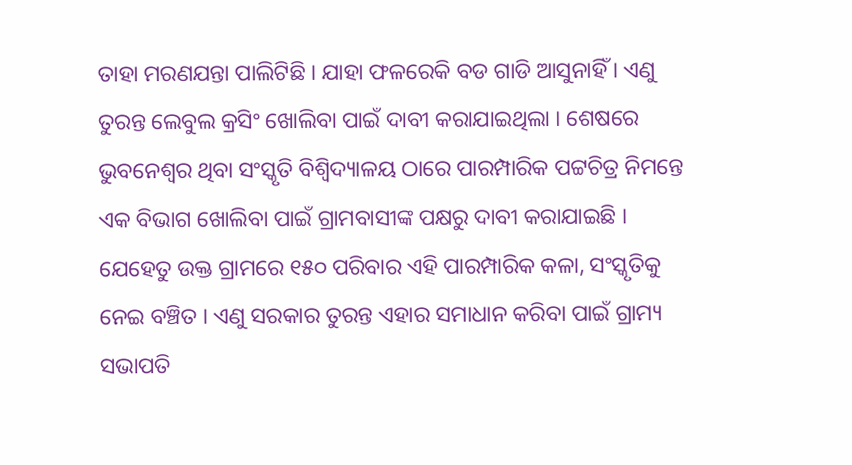ତାହା ମରଣଯନ୍ତା ପାଲିଟିଛି । ଯାହା ଫଳରେକି ବଡ ଗାଡି ଆସୁନାହିଁ । ଏଣୁ ତୁରନ୍ତ ଲେବୁଲ କ୍ରସିଂ ଖୋଲିବା ପାଇଁ ଦାବୀ କରାଯାଇଥିଲା । ଶେଷରେ ଭୁବନେଶ୍ୱର ଥିବା ସଂସ୍କୃତି ବିଶ୍ୱିଦ୍ୟାଳୟ ଠାରେ ପାରମ୍ପାରିକ ପଟ୍ଟଚିତ୍ର ନିମନ୍ତେ ଏକ ବିଭାଗ ଖୋଲିବା ପାଇଁ ଗ୍ରାମବାସୀଙ୍କ ପକ୍ଷରୁ ଦାବୀ କରାଯାଇଛି । ଯେହେତୁ ଉକ୍ତ ଗ୍ରାମରେ ୧୫୦ ପରିବାର ଏହି ପାରମ୍ପାରିକ କଳା, ସଂସ୍କୃତିକୁ ନେଇ ବଞ୍ଚିତ । ଏଣୁ ସରକାର ତୁରନ୍ତ ଏହାର ସମାଧାନ କରିବା ପାଇଁ ଗ୍ରାମ୍ୟ ସଭାପତି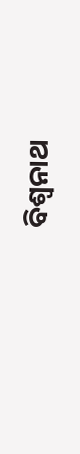ବିଶ୍ୱନାଥ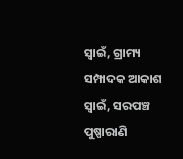ସ୍ୱାଇଁ, ଗ୍ରାମ୍ୟ ସମ୍ପାଦକ ଆକାଶ ସ୍ୱାଇଁ, ସରପଞ୍ଚ ପୁଷ୍ପାରାଣି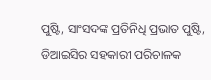ପୁଷ୍ଟି, ସାଂସଦଙ୍କ ପ୍ରତିନିଧି ପ୍ରଭାତ ପୁଷ୍ଟି, ଡିଆଇସିର ସହକାରୀ ପରିଚାଳକ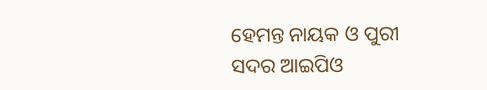ହେମନ୍ତ ନାୟକ ଓ ପୁରୀ ସଦର ଆଇପିଓ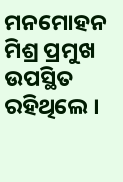ମନମୋହନ ମିଶ୍ର ପ୍ରମୁଖ ଉପସ୍ଥିତ ରହିଥିଲେ ।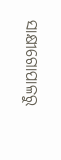ସାକ୍ଷୀଗୋପାଳରୁ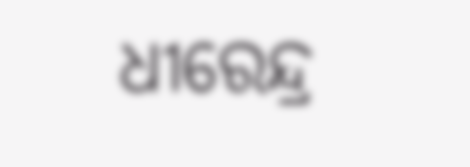ଧୀରେନ୍ଦ୍ର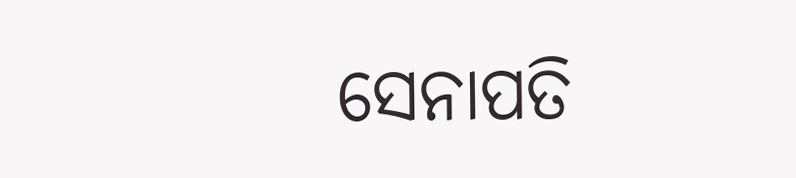ସେନାପତି